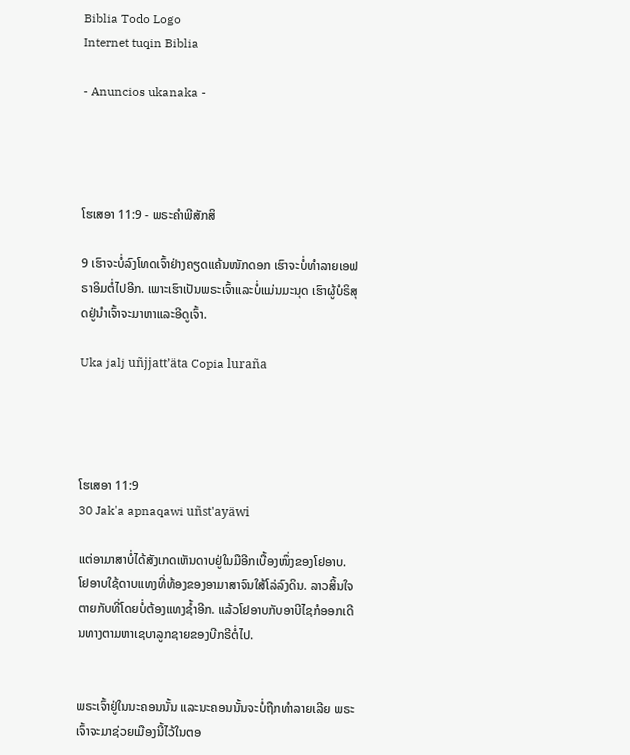Biblia Todo Logo
Internet tuqin Biblia

- Anuncios ukanaka -




ໂຮເສອາ 11:9 - ພຣະຄຳພີສັກສິ

9 ເຮົາຈະບໍ່ລົງໂທດເຈົ້າຢ່າງຄຽດແຄ້ນໜັກດອກ ເຮົາຈະບໍ່ທຳລາຍເອຟຣາອິມຕໍ່ໄປອີກ. ເພາະເຮົາເປັນພຣະເຈົ້າແລະບໍ່ແມ່ນມະນຸດ ເຮົາຜູ້ບໍຣິສຸດຢູ່ນຳເຈົ້າຈະມາຫາແລະອີດູເຈົ້າ.

Uka jalj uñjjattʼäta Copia luraña




ໂຮເສອາ 11:9
30 Jak'a apnaqawi uñst'ayäwi

ແຕ່ອາມາສາບໍ່ໄດ້ສັງເກດເຫັນດາບຢູ່ໃນມືອີກເບື້ອງໜຶ່ງຂອງໂຢອາບ. ໂຢອາບໃຊ້ດາບແທງທີ່ທ້ອງຂອງອາມາສາຈົນໃສ້ໂລ່ລົງດິນ. ລາວສິ້ນໃຈຕາຍກັບທີ່ໂດຍບໍ່ຕ້ອງແທງຊໍ້າອີກ. ແລ້ວໂຢອາບກັບອາບີໄຊກໍອອກເດີນທາງຕາມຫາເຊບາລູກຊາຍຂອງບີກຣີຕໍ່ໄປ.


ພຣະເຈົ້າຢູ່ໃນນະຄອນນັ້ນ ແລະນະຄອນນັ້ນຈະບໍ່ຖືກທຳລາຍເລີຍ ພຣະເຈົ້າຈະມາຊ່ວຍເມືອງນີ້ໄວ້ໃນຕອ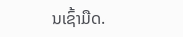ນເຊົ້າມືດ.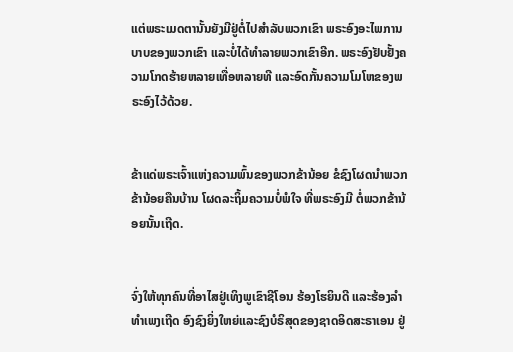ແຕ່ພຣະເມດຕານັ້ນຍັງມີຢູ່ຕໍ່ໄປສຳລັບພວກເຂົາ ພຣະອົງອະໄພການບາບຂອງພວກເຂົາ ແລະບໍ່ໄດ້ທຳລາຍພວກເຂົາອີກ. ພຣະອົງຢັບຢັ້ງຄວາມໂກດຮ້າຍຫລາຍເທື່ອຫລາຍທີ ແລະອົດກັ້ນຄວາມໂມໂຫຂອງພຣະອົງໄວ້ດ້ວຍ.


ຂ້າແດ່ພຣະເຈົ້າແຫ່ງຄວາມພົ້ນຂອງພວກຂ້ານ້ອຍ ຂໍຊົງໂຜດນຳພວກຂ້ານ້ອຍຄືນບ້ານ ໂຜດລະຖິ້ມຄວາມບໍ່ພໍໃຈ ທີ່ພຣະອົງມີ ຕໍ່ພວກຂ້ານ້ອຍນັ້ນເຖີດ.


ຈົ່ງໃຫ້ທຸກຄົນທີ່ອາໄສຢູ່ເທິງພູເຂົາຊີໂອນ ຮ້ອງໂຮຍິນດີ ແລະຮ້ອງລຳທຳເພງເຖີດ ອົງຊົງຍິ່ງໃຫຍ່ແລະຊົງບໍຣິສຸດຂອງຊາດອິດສະຣາເອນ ຢູ່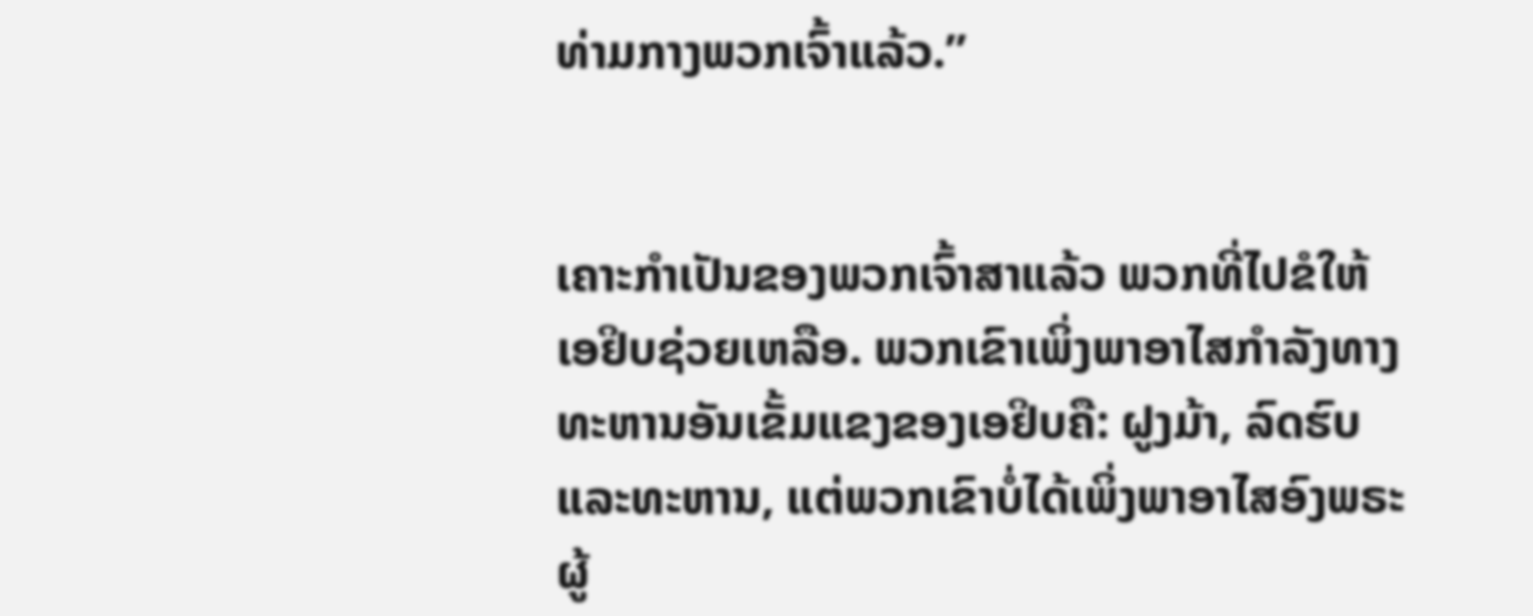ທ່າມກາງພວກເຈົ້າແລ້ວ.”


ເຄາະກຳເປັນຂອງພວກເຈົ້າສາແລ້ວ ພວກທີ່ໄປຂໍໃຫ້ເອຢິບຊ່ວຍເຫລືອ. ພວກເຂົາເພິ່ງພາອາໄສກຳລັງທາງທະຫານອັນເຂັ້ມແຂງຂອງເອຢິບຄື: ຝູງມ້າ, ລົດຮົບ ແລະທະຫານ, ແຕ່ພວກເຂົາບໍ່ໄດ້ເພິ່ງພາອາໄສອົງພຣະຜູ້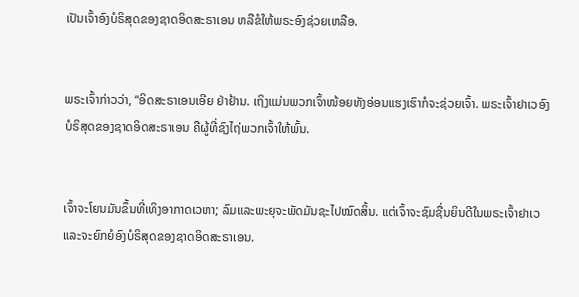ເປັນເຈົ້າອົງບໍຣິສຸດຂອງຊາດອິດສະຣາເອນ ຫລືຂໍໃຫ້ພຣະອົງຊ່ວຍເຫລືອ.


ພຣະເຈົ້າກ່າວວ່າ, “ອິດສະຣາເອນເອີຍ ຢ່າຢ້ານ. ເຖິງແມ່ນພວກເຈົ້າໜ້ອຍທັງອ່ອນແຮງເຮົາກໍຈະຊ່ວຍເຈົ້າ. ພຣະເຈົ້າຢາເວອົງບໍຣິສຸດຂອງຊາດອິດສະຣາເອນ ຄືຜູ້ທີ່ຊົງໄຖ່ພວກເຈົ້າໃຫ້ພົ້ນ.


ເຈົ້າຈະໂຍນມັນຂຶ້ນທີ່ເທິງອາກາດເວຫາ; ລົມແລະພະຍຸຈະພັດມັນຊະໄປໝົດສິ້ນ. ແຕ່ເຈົ້າຈະຊົມຊື່ນຍິນດີໃນພຣະເຈົ້າຢາເວ ແລະຈະຍົກຍໍອົງບໍຣິສຸດຂອງຊາດອິດສະຣາເອນ.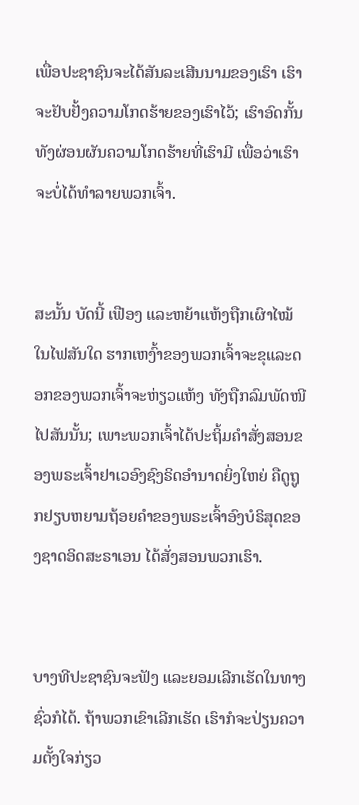ເພື່ອປະຊາຊົນຈະໄດ້ສັນລະເສີນນາມຂອງເຮົາ ເຮົາຈະຢັບຢັ້ງຄວາມໂກດຮ້າຍຂອງເຮົາໄວ້; ເຮົາອົດກັ້ນທັງຜ່ອນຜັນຄວາມໂກດຮ້າຍທີ່ເຮົາມີ ເພື່ອວ່າເຮົາຈະບໍ່ໄດ້ທຳລາຍພວກເຈົ້າ.


ສະນັ້ນ ບັດນີ້ ເຟືອງ ແລະຫຍ້າແຫ້ງຖືກເຜົາໄໝ້ໃນໄຟສັນໃດ ຮາກເຫງົ້າຂອງພວກເຈົ້າຈະຂຸແລະດອກຂອງພວກເຈົ້າຈະຫ່ຽວແຫ້ງ ທັງຖືກລົມພັດໜີໄປສັນນັ້ນ; ເພາະພວກເຈົ້າໄດ້ປະຖິ້ມຄຳສັ່ງສອນຂອງພຣະເຈົ້າຢາເວອົງຊົງຣິດອຳນາດຍິ່ງໃຫຍ່ ຄືດູຖູກຢຽບຫຍາມຖ້ອຍຄຳຂອງພຣະເຈົ້າອົງບໍຣິສຸດຂອງຊາດອິດສະຣາເອນ ໄດ້ສັ່ງສອນພວກເຮົາ.


ບາງທີປະຊາຊົນຈະຟັງ ແລະຍອມເລີກເຮັດໃນທາງຊົ່ວກໍໄດ້. ຖ້າພວກເຂົາເລີກເຮັດ ເຮົາກໍຈະປ່ຽນຄວາມຕັ້ງໃຈກ່ຽວ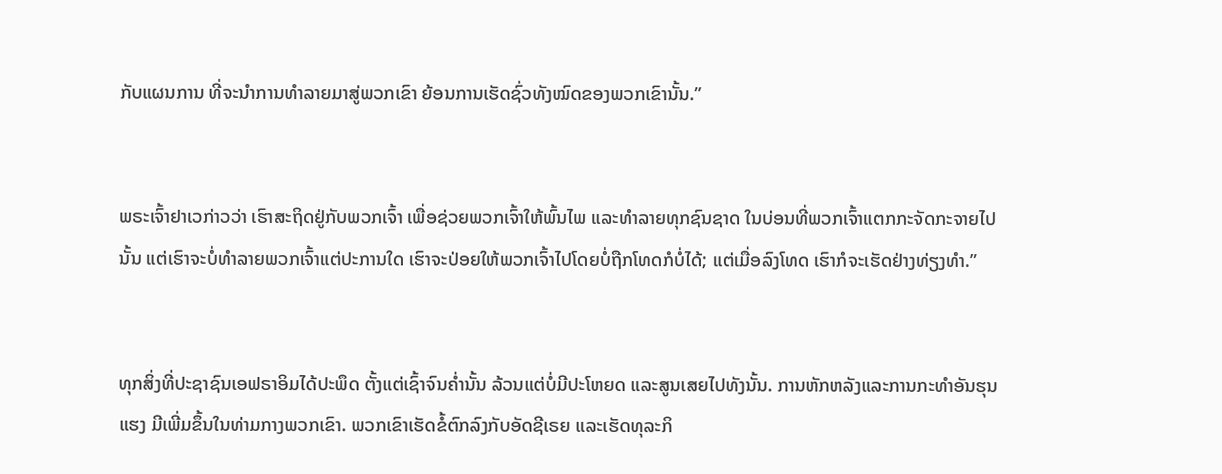ກັບແຜນການ ທີ່ຈະນຳການທຳລາຍມາສູ່ພວກເຂົາ ຍ້ອນການເຮັດຊົ່ວທັງໝົດຂອງພວກເຂົານັ້ນ.”


ພຣະເຈົ້າຢາເວກ່າວວ່າ ເຮົາສະຖິດຢູ່ກັບພວກເຈົ້າ ເພື່ອຊ່ວຍພວກເຈົ້າໃຫ້ພົ້ນໄພ ແລະທຳລາຍທຸກຊົນຊາດ ໃນບ່ອນທີ່ພວກເຈົ້າແຕກກະຈັດກະຈາຍໄປນັ້ນ ແຕ່ເຮົາຈະບໍ່ທຳລາຍພວກເຈົ້າແຕ່ປະການໃດ ເຮົາຈະປ່ອຍໃຫ້ພວກເຈົ້າໄປໂດຍບໍ່ຖືກໂທດກໍບໍ່ໄດ້; ແຕ່ເມື່ອລົງໂທດ ເຮົາກໍຈະເຮັດຢ່າງທ່ຽງທຳ.”


ທຸກສິ່ງທີ່ປະຊາຊົນເອຟຣາອິມໄດ້ປະພຶດ ຕັ້ງແຕ່ເຊົ້າຈົນຄໍ່ານັ້ນ ລ້ວນແຕ່ບໍ່ມີປະໂຫຍດ ແລະສູນເສຍໄປທັງນັ້ນ. ການຫັກຫລັງແລະການກະທຳອັນຮຸນແຮງ ມີເພີ່ມຂຶ້ນໃນທ່າມກາງພວກເຂົາ. ພວກເຂົາເຮັດຂໍ້ຕົກລົງກັບອັດຊີເຣຍ ແລະເຮັດທຸລະກິ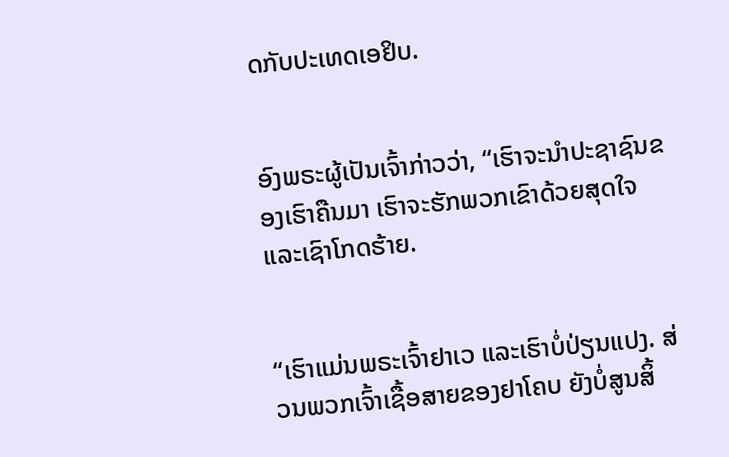ດກັບປະເທດເອຢິບ.


ອົງພຣະຜູ້ເປັນເຈົ້າກ່າວວ່າ, “ເຮົາຈະນຳປະຊາຊົນຂອງເຮົາຄືນມາ ເຮົາຈະຮັກພວກເຂົາດ້ວຍສຸດໃຈແລະເຊົາໂກດຮ້າຍ.


“ເຮົາແມ່ນພຣະເຈົ້າຢາເວ ແລະເຮົາບໍ່ປ່ຽນແປງ. ສ່ວນພວກເຈົ້າເຊື້ອສາຍຂອງຢາໂຄບ ຍັງບໍ່ສູນສິ້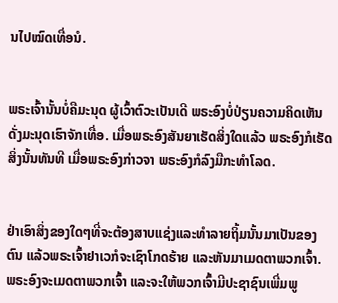ນໄປໝົດເທື່ອນໍ.


ພຣະເຈົ້ານັ້ນບໍ່ຄືມະນຸດ ຜູ້ເວົ້າຕົວະເປັນເດີ ພຣະອົງບໍ່ປ່ຽນຄວາມຄິດເຫັນ ດັ່ງມະນຸດເຮົາຈັກເທື່ອ. ເມື່ອພຣະອົງສັນຍາເຮັດສິ່ງໃດແລ້ວ ພຣະອົງກໍເຮັດສິ່ງນັ້ນທັນທີ ເມື່ອພຣະອົງກ່າວຈາ ພຣະອົງກໍລົງມືກະທຳໂລດ.


ຢ່າເອົາສິ່ງຂອງໃດໆທີ່ຈະຕ້ອງສາບແຊ່ງແລະທຳລາຍຖິ້ມນັ້ນມາເປັນຂອງຕົນ ແລ້ວພຣະເຈົ້າຢາເວກໍຈະເຊົາໂກດຮ້າຍ ແລະຫັນມາເມດຕາພວກເຈົ້າ. ພຣະອົງຈະເມດຕາພວກເຈົ້າ ແລະຈະໃຫ້ພວກເຈົ້າມີປະຊາຊົນເພີ່ມພູ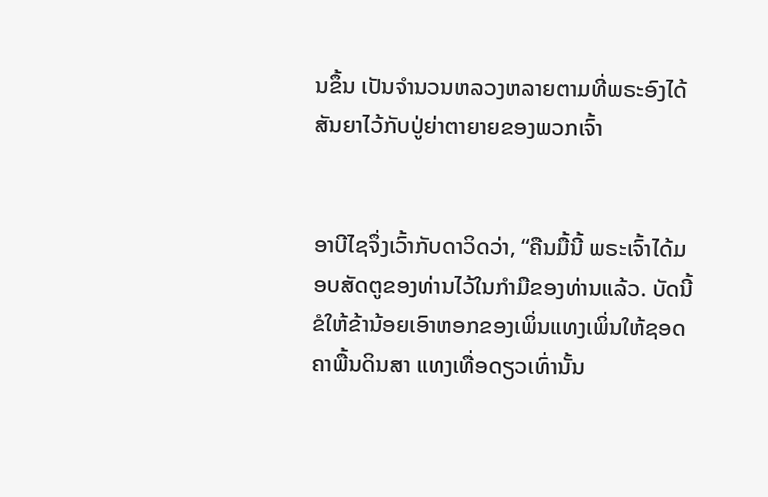ນຂຶ້ນ ເປັນຈຳນວນຫລວງຫລາຍຕາມທີ່ພຣະອົງໄດ້ສັນຍາໄວ້ກັບປູ່ຍ່າຕາຍາຍຂອງພວກເຈົ້າ


ອາບີໄຊຈຶ່ງເວົ້າກັບດາວິດວ່າ, “ຄືນມື້ນີ້ ພຣະເຈົ້າໄດ້ມອບສັດຕູຂອງທ່ານໄວ້ໃນກຳມືຂອງທ່ານແລ້ວ. ບັດນີ້ຂໍໃຫ້ຂ້ານ້ອຍເອົາຫອກຂອງເພິ່ນແທງເພິ່ນໃຫ້ຊອດຄາພື້ນດິນສາ ແທງເທື່ອດຽວເທົ່ານັ້ນ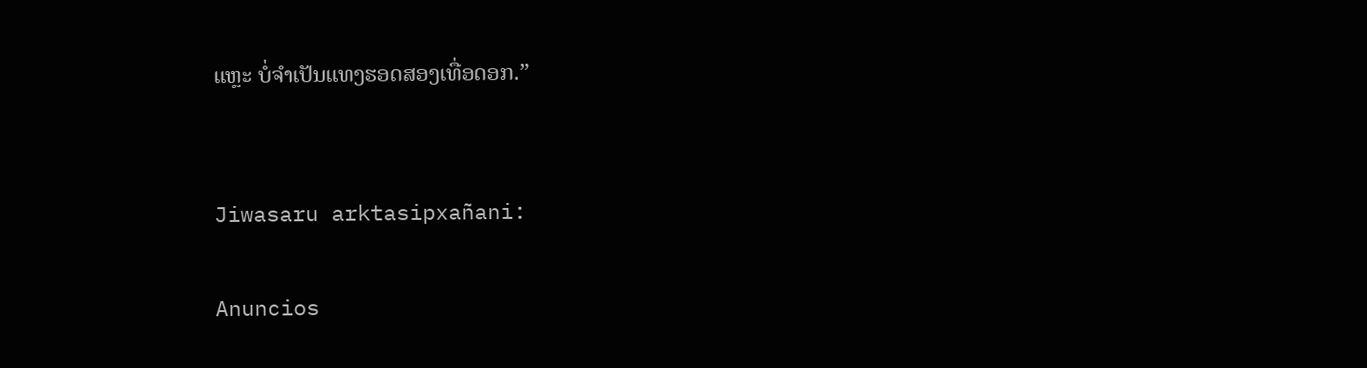ແຫຼະ ບໍ່ຈຳເປັນແທງຮອດສອງເທື່ອດອກ.”


Jiwasaru arktasipxañani:

Anuncios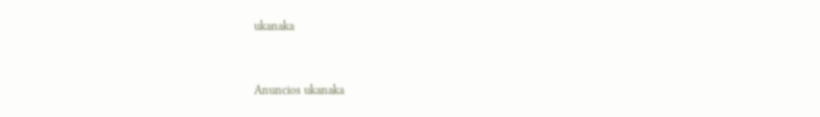ukanaka


Anuncios ukanaka